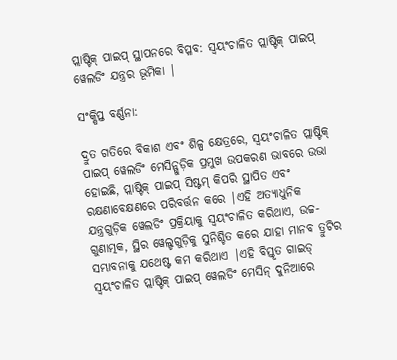ପ୍ଲାଷ୍ଟିକ୍ ପାଇପ୍ ସ୍ଥାପନରେ ବିପ୍ଳବ: ସ୍ୱୟଂଚାଳିତ ପ୍ଲାଷ୍ଟିକ୍ ପାଇପ୍ ୱେଲଡିଂ ଯନ୍ତ୍ରର ଭୂମିକା |

ସଂକ୍ଷିପ୍ତ ବର୍ଣ୍ଣନା:

ଦ୍ରୁତ ଗତିରେ ବିକାଶ ଏବଂ ଶିଳ୍ପ କ୍ଷେତ୍ରରେ, ସ୍ୱୟଂଚାଳିତ ପ୍ଲାଷ୍ଟିକ୍ ପାଇପ୍ ୱେଲଡିଂ ମେସିନ୍ଗୁଡ଼ିକ ପ୍ରମୁଖ ଉପକରଣ ଭାବରେ ଉଭା ହୋଇଛି, ପ୍ଲାଷ୍ଟିକ୍ ପାଇପ୍ ସିଷ୍ଟମ୍ କିପରି ସ୍ଥାପିତ ଏବଂ ରକ୍ଷଣାବେକ୍ଷଣରେ ପରିବର୍ତ୍ତନ କରେ |ଏହି ଅତ୍ୟାଧୁନିକ ଯନ୍ତ୍ରଗୁଡ଼ିକ ୱେଲଡିଂ ପ୍ରକ୍ରିୟାକୁ ସ୍ୱୟଂଚାଳିତ କରିଥାଏ, ଉଚ୍ଚ-ଗୁଣାତ୍ମକ, ସ୍ଥିର ୱେଲ୍ଡଗୁଡ଼ିକୁ ସୁନିଶ୍ଚିତ କରେ ଯାହା ମାନବ ତ୍ରୁଟିର ସମ୍ଭାବନାକୁ ଯଥେଷ୍ଟ କମ କରିଥାଏ |ଏହି ବିସ୍ତୃତ ଗାଇଡ୍ ସ୍ୱୟଂଚାଳିତ ପ୍ଲାଷ୍ଟିକ୍ ପାଇପ୍ ୱେଲଡିଂ ମେସିନ୍ ଦୁନିଆରେ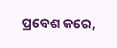ପ୍ରବେଶ କରେ,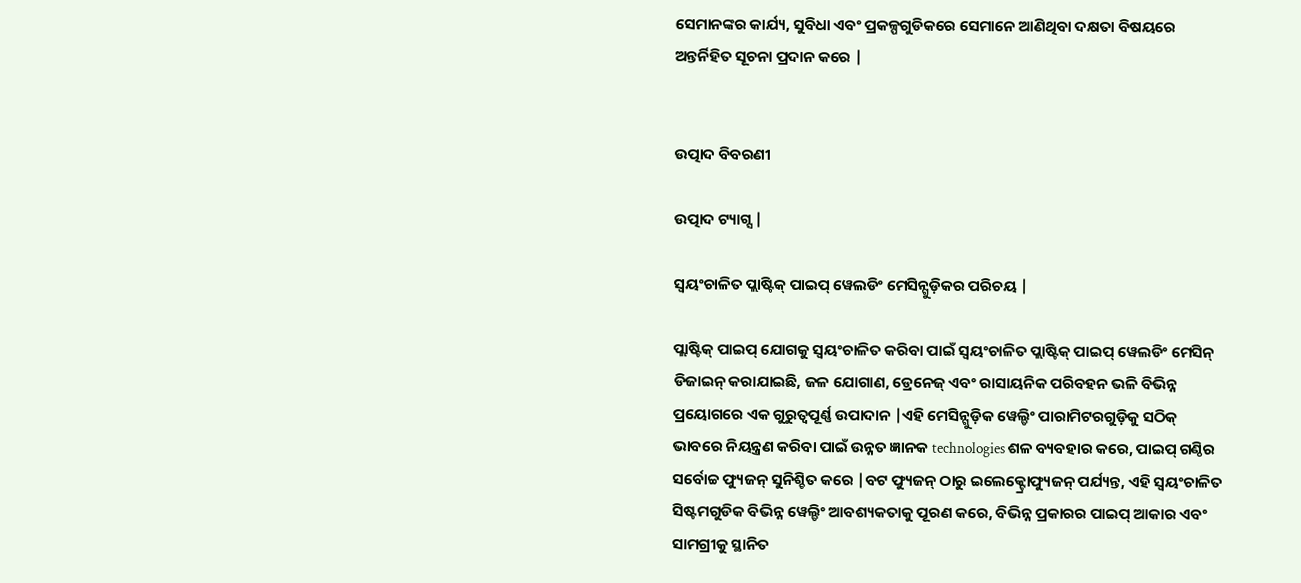ସେମାନଙ୍କର କାର୍ଯ୍ୟ, ସୁବିଧା ଏବଂ ପ୍ରକଳ୍ପଗୁଡିକରେ ସେମାନେ ଆଣିଥିବା ଦକ୍ଷତା ବିଷୟରେ ଅନ୍ତର୍ନିହିତ ସୂଚନା ପ୍ରଦାନ କରେ |


ଉତ୍ପାଦ ବିବରଣୀ

ଉତ୍ପାଦ ଟ୍ୟାଗ୍ସ |

ସ୍ୱୟଂଚାଳିତ ପ୍ଲାଷ୍ଟିକ୍ ପାଇପ୍ ୱେଲଡିଂ ମେସିନ୍ଗୁଡ଼ିକର ପରିଚୟ |

ପ୍ଲାଷ୍ଟିକ୍ ପାଇପ୍ ଯୋଗକୁ ସ୍ୱୟଂଚାଳିତ କରିବା ପାଇଁ ସ୍ୱୟଂଚାଳିତ ପ୍ଲାଷ୍ଟିକ୍ ପାଇପ୍ ୱେଲଡିଂ ମେସିନ୍ ଡିଜାଇନ୍ କରାଯାଇଛି, ଜଳ ଯୋଗାଣ, ଡ୍ରେନେଜ୍ ଏବଂ ରାସାୟନିକ ପରିବହନ ଭଳି ବିଭିନ୍ନ ପ୍ରୟୋଗରେ ଏକ ଗୁରୁତ୍ୱପୂର୍ଣ୍ଣ ଉପାଦାନ |ଏହି ମେସିନ୍ଗୁଡ଼ିକ ୱେଲ୍ଡିଂ ପାରାମିଟରଗୁଡ଼ିକୁ ସଠିକ୍ ଭାବରେ ନିୟନ୍ତ୍ରଣ କରିବା ପାଇଁ ଉନ୍ନତ ଜ୍ଞାନକ technologies ଶଳ ବ୍ୟବହାର କରେ, ପାଇପ୍ ଗଣ୍ଠିର ସର୍ବୋଚ୍ଚ ଫ୍ୟୁଜନ୍ ସୁନିଶ୍ଚିତ କରେ |ବଟ ଫ୍ୟୁଜନ୍ ଠାରୁ ଇଲେକ୍ଟ୍ରୋଫ୍ୟୁଜନ୍ ପର୍ଯ୍ୟନ୍ତ, ଏହି ସ୍ୱୟଂଚାଳିତ ସିଷ୍ଟମଗୁଡିକ ବିଭିନ୍ନ ୱେଲ୍ଡିଂ ଆବଶ୍ୟକତାକୁ ପୂରଣ କରେ, ବିଭିନ୍ନ ପ୍ରକାରର ପାଇପ୍ ଆକାର ଏବଂ ସାମଗ୍ରୀକୁ ସ୍ଥାନିତ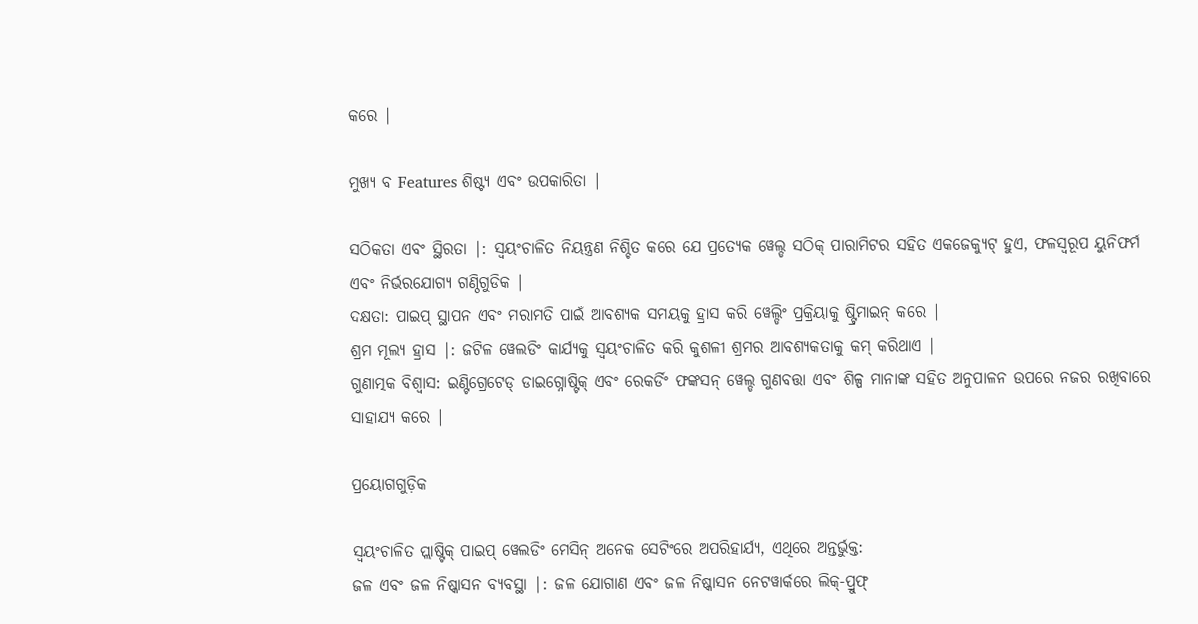କରେ |

ମୁଖ୍ୟ ବ Features ଶିଷ୍ଟ୍ୟ ଏବଂ ଉପକାରିତା |

ସଠିକତା ଏବଂ ସ୍ଥିରତା |: ସ୍ୱୟଂଚାଳିତ ନିୟନ୍ତ୍ରଣ ନିଶ୍ଚିତ କରେ ଯେ ପ୍ରତ୍ୟେକ ୱେଲ୍ଡ ସଠିକ୍ ପାରାମିଟର ସହିତ ଏକଜେକ୍ୟୁଟ୍ ହୁଏ, ଫଳସ୍ୱରୂପ ୟୁନିଫର୍ମ ଏବଂ ନିର୍ଭରଯୋଗ୍ୟ ଗଣ୍ଠିଗୁଡିକ |
ଦକ୍ଷତା: ପାଇପ୍ ସ୍ଥାପନ ଏବଂ ମରାମତି ପାଇଁ ଆବଶ୍ୟକ ସମୟକୁ ହ୍ରାସ କରି ୱେଲ୍ଡିଂ ପ୍ରକ୍ରିୟାକୁ ଷ୍ଟ୍ରିମାଇନ୍ କରେ |
ଶ୍ରମ ମୂଲ୍ୟ ହ୍ରାସ |: ଜଟିଳ ୱେଲଡିଂ କାର୍ଯ୍ୟକୁ ସ୍ୱୟଂଚାଳିତ କରି କୁଶଳୀ ଶ୍ରମର ଆବଶ୍ୟକତାକୁ କମ୍ କରିଥାଏ |
ଗୁଣାତ୍ମକ ବିଶ୍ବାସ: ଇଣ୍ଟିଗ୍ରେଟେଡ୍ ଡାଇଗ୍ନୋଷ୍ଟିକ୍ ଏବଂ ରେକର୍ଡିଂ ଫଙ୍କସନ୍ ୱେଲ୍ଡ ଗୁଣବତ୍ତା ଏବଂ ଶିଳ୍ପ ମାନାଙ୍କ ସହିତ ଅନୁପାଳନ ଉପରେ ନଜର ରଖିବାରେ ସାହାଯ୍ୟ କରେ |

ପ୍ରୟୋଗଗୁଡ଼ିକ

ସ୍ୱୟଂଚାଳିତ ପ୍ଲାଷ୍ଟିକ୍ ପାଇପ୍ ୱେଲଡିଂ ମେସିନ୍ ଅନେକ ସେଟିଂରେ ଅପରିହାର୍ଯ୍ୟ, ଏଥିରେ ଅନ୍ତର୍ଭୁକ୍ତ:
ଜଳ ଏବଂ ଜଳ ନିଷ୍କାସନ ବ୍ୟବସ୍ଥା |: ଜଳ ଯୋଗାଣ ଏବଂ ଜଳ ନିଷ୍କାସନ ନେଟୱାର୍କରେ ଲିକ୍-ପ୍ରୁଫ୍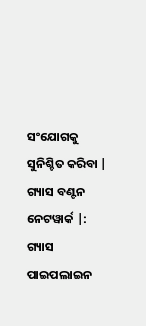ସଂଯୋଗକୁ ସୁନିଶ୍ଚିତ କରିବା |
ଗ୍ୟାସ ବଣ୍ଟନ ନେଟୱାର୍କ |: ଗ୍ୟାସ ପାଇପଲାଇନ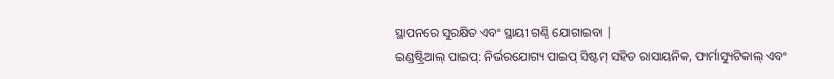ସ୍ଥାପନରେ ସୁରକ୍ଷିତ ଏବଂ ସ୍ଥାୟୀ ଗଣ୍ଠି ଯୋଗାଇବା |
ଇଣ୍ଡଷ୍ଟ୍ରିଆଲ୍ ପାଇପ୍: ନିର୍ଭରଯୋଗ୍ୟ ପାଇପ୍ ସିଷ୍ଟମ୍ ସହିତ ରାସାୟନିକ, ଫାର୍ମାସ୍ୟୁଟିକାଲ୍ ଏବଂ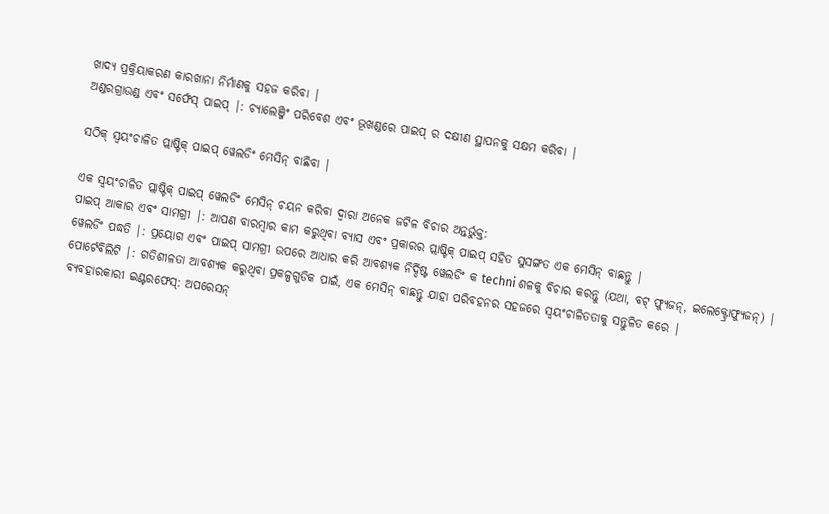ଖାଦ୍ୟ ପ୍ରକ୍ରିୟାକରଣ କାରଖାନା ନିର୍ମାଣକୁ ସହଜ କରିବା |
ଅଣ୍ଡରଗ୍ରାଉଣ୍ଡ ଏବଂ ସର୍ଫେସ୍ ପାଇପ୍ |: ଚ୍ୟାଲେଞ୍ଜିଂ ପରିବେଶ ଏବଂ ଭୂଖଣ୍ଡରେ ପାଇପ୍ ର ଦକ୍ଷୀଣ ସ୍ଥାପନକୁ ସକ୍ଷମ କରିବା |

ସଠିକ୍ ସ୍ୱୟଂଚାଳିତ ପ୍ଲାଷ୍ଟିକ୍ ପାଇପ୍ ୱେଲଡିଂ ମେସିନ୍ ବାଛିବା |

ଏକ ସ୍ୱୟଂଚାଳିତ ପ୍ଲାଷ୍ଟିକ୍ ପାଇପ୍ ୱେଲଡିଂ ମେସିନ୍ ଚୟନ କରିବା ଦ୍ୱାରା ଅନେକ ଜଟିଳ ବିଚାର ଅନ୍ତର୍ଭୁକ୍ତ:
ପାଇପ୍ ଆକାର ଏବଂ ସାମଗ୍ରୀ |: ଆପଣ ବାରମ୍ବାର କାମ କରୁଥିବା ବ୍ୟାସ ଏବଂ ପ୍ରକାରର ପ୍ଲାଷ୍ଟିକ୍ ପାଇପ୍ ସହିତ ସୁସଙ୍ଗତ ଏକ ମେସିନ୍ ବାଛନ୍ତୁ |
ୱେଲଡିଂ ପଦ୍ଧତି |: ପ୍ରୟୋଗ ଏବଂ ପାଇପ୍ ସାମଗ୍ରୀ ଉପରେ ଆଧାର କରି ଆବଶ୍ୟକ ନିର୍ଦ୍ଦିଷ୍ଟ ୱେଲଡିଂ କ techni ଶଳକୁ ବିଚାର କରନ୍ତୁ (ଯଥା, ବଟ୍ ଫ୍ୟୁଜନ୍, ଇଲେକ୍ଟ୍ରୋଫ୍ୟୁଜନ୍) |
ପୋର୍ଟେବିଲିଟି |: ଗତିଶୀଳତା ଆବଶ୍ୟକ କରୁଥିବା ପ୍ରକଳ୍ପଗୁଡିକ ପାଇଁ, ଏକ ମେସିନ୍ ବାଛନ୍ତୁ ଯାହା ପରିବହନର ସହଜରେ ସ୍ୱୟଂଚାଳିତତାକୁ ସନ୍ତୁଳିତ କରେ |
ବ୍ୟବହାରକାରୀ ଇଣ୍ଟରଫେସ୍: ଅପରେସନ୍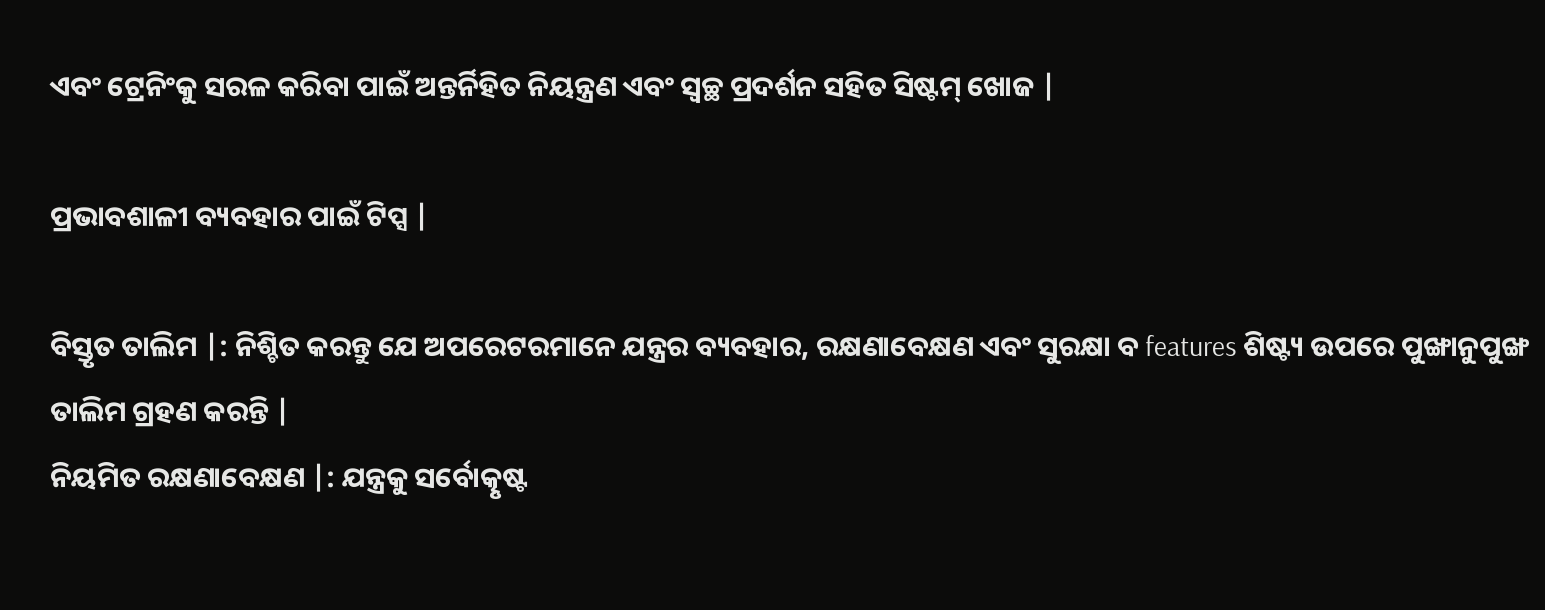ଏବଂ ଟ୍ରେନିଂକୁ ସରଳ କରିବା ପାଇଁ ଅନ୍ତର୍ନିହିତ ନିୟନ୍ତ୍ରଣ ଏବଂ ସ୍ୱଚ୍ଛ ପ୍ରଦର୍ଶନ ସହିତ ସିଷ୍ଟମ୍ ଖୋଜ |

ପ୍ରଭାବଶାଳୀ ବ୍ୟବହାର ପାଇଁ ଟିପ୍ସ |

ବିସ୍ତୃତ ତାଲିମ |: ନିଶ୍ଚିତ କରନ୍ତୁ ଯେ ଅପରେଟରମାନେ ଯନ୍ତ୍ରର ବ୍ୟବହାର, ରକ୍ଷଣାବେକ୍ଷଣ ଏବଂ ସୁରକ୍ଷା ବ features ଶିଷ୍ଟ୍ୟ ଉପରେ ପୁଙ୍ଖାନୁପୁଙ୍ଖ ତାଲିମ ଗ୍ରହଣ କରନ୍ତି |
ନିୟମିତ ରକ୍ଷଣାବେକ୍ଷଣ |: ଯନ୍ତ୍ରକୁ ସର୍ବୋତ୍କୃଷ୍ଟ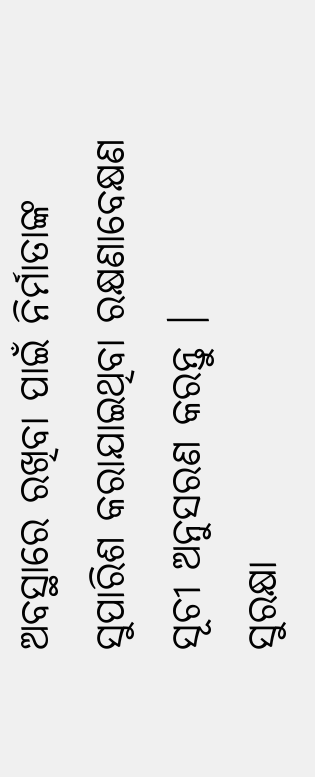ଅବସ୍ଥାରେ ରଖିବା ପାଇଁ ନିର୍ମାତାଙ୍କ ସୁପାରିଶ କରାଯାଇଥିବା ରକ୍ଷଣାବେକ୍ଷଣ ସୂଚୀ ଅନୁସରଣ କରନ୍ତୁ |
ସୁରକ୍ଷା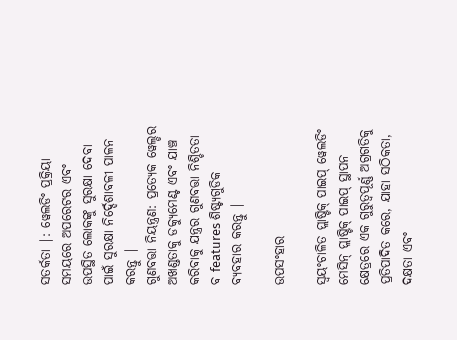ସତର୍କତା |: ୱେଲଡିଂ ପ୍ରକ୍ରିୟା ସମୟରେ ଅପରେଟର ଏବଂ ଉପସ୍ଥିତ ଲୋକଙ୍କୁ ସୁରକ୍ଷା ଦେବା ପାଇଁ ସୁରକ୍ଷା ନିର୍ଦ୍ଦେଶାବଳୀ ପାଳନ କରନ୍ତୁ |
ଗୁଣବତ୍ତା ନିୟନ୍ତ୍ରଣ: ପ୍ରତ୍ୟେକ ୱେଲ୍ଡର ଅଖଣ୍ଡତାକୁ ଡକ୍ୟୁମେଣ୍ଟ ଏବଂ ଯାଞ୍ଚ କରିବାକୁ ଯନ୍ତ୍ରର ଗୁଣବତ୍ତା ନିଶ୍ଚିତତା ବ features ଶିଷ୍ଟ୍ୟଗୁଡିକ ବ୍ୟବହାର କରନ୍ତୁ |

ଉପସଂହାର

ସ୍ୱୟଂଚାଳିତ ପ୍ଲାଷ୍ଟିକ୍ ପାଇପ୍ ୱେଲଡିଂ ମେସିନ୍ ପ୍ଲାଷ୍ଟିକ୍ ପାଇପ୍ ସ୍ଥାପନ କ୍ଷେତ୍ରରେ ଏକ ଗୁରୁତ୍ୱପୂର୍ଣ୍ଣ ଅଗ୍ରଗତିକୁ ପ୍ରତିପାଦିତ କରେ, ଯାହା ସଠିକତା, ଦକ୍ଷତା ଏବଂ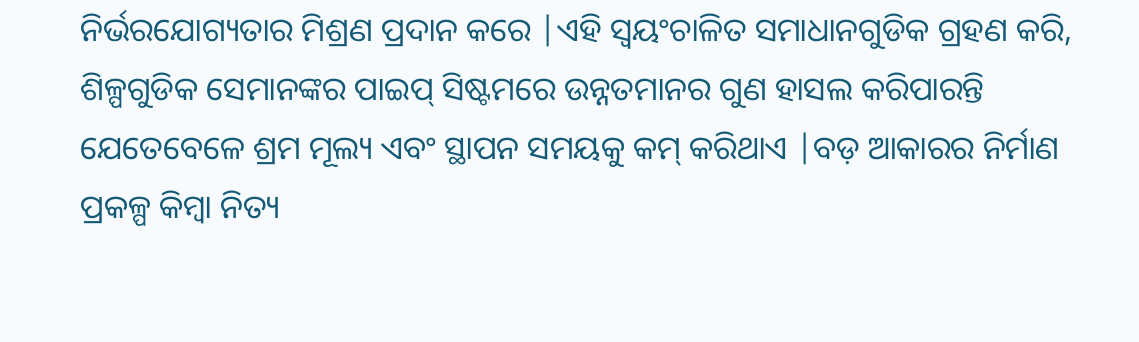ନିର୍ଭରଯୋଗ୍ୟତାର ମିଶ୍ରଣ ପ୍ରଦାନ କରେ |ଏହି ସ୍ୱୟଂଚାଳିତ ସମାଧାନଗୁଡିକ ଗ୍ରହଣ କରି, ଶିଳ୍ପଗୁଡିକ ସେମାନଙ୍କର ପାଇପ୍ ସିଷ୍ଟମରେ ଉନ୍ନତମାନର ଗୁଣ ହାସଲ କରିପାରନ୍ତି ଯେତେବେଳେ ଶ୍ରମ ମୂଲ୍ୟ ଏବଂ ସ୍ଥାପନ ସମୟକୁ କମ୍ କରିଥାଏ |ବଡ଼ ଆକାରର ନିର୍ମାଣ ପ୍ରକଳ୍ପ କିମ୍ବା ନିତ୍ୟ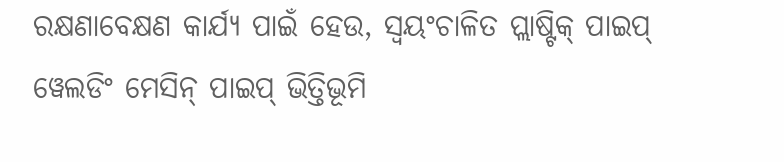ରକ୍ଷଣାବେକ୍ଷଣ କାର୍ଯ୍ୟ ପାଇଁ ହେଉ, ସ୍ୱୟଂଚାଳିତ ପ୍ଲାଷ୍ଟିକ୍ ପାଇପ୍ ୱେଲଡିଂ ମେସିନ୍ ପାଇପ୍ ଭିତ୍ତିଭୂମି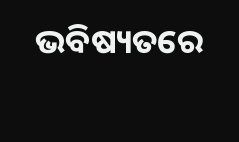ଭବିଷ୍ୟତରେ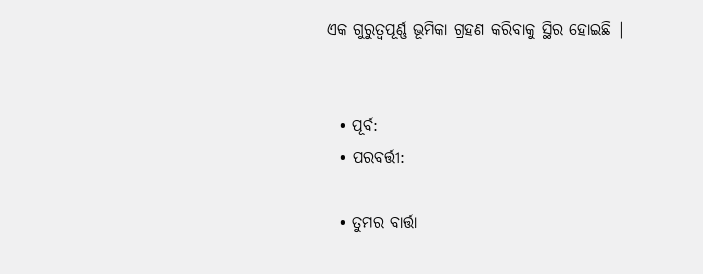ଏକ ଗୁରୁତ୍ୱପୂର୍ଣ୍ଣ ଭୂମିକା ଗ୍ରହଣ କରିବାକୁ ସ୍ଥିର ହୋଇଛି |


  • ପୂର୍ବ:
  • ପରବର୍ତ୍ତୀ:

  • ତୁମର ବାର୍ତ୍ତା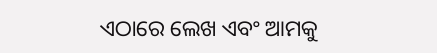ଏଠାରେ ଲେଖ ଏବଂ ଆମକୁ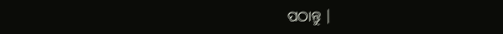ପଠାନ୍ତୁ |